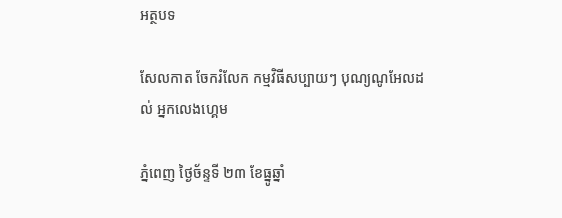អត្ថបទ

សែលកាត ចែករំលែក កម្មវិធីសប្បាយៗ បុណ្យណូអែលដល់ អ្នកលេងហ្គេម

ភ្នំពេញ ថ្ងៃច័ន្ទទី ២៣ ខែធ្នូឆ្នាំ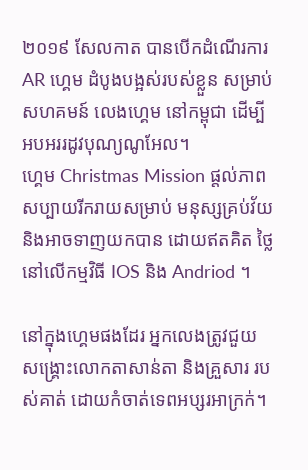២០១៩ សែលកាត បានបើកដំណើរការ AR ហ្គេម ដំបូងបង្អស់របស់ខ្លួន សម្រាប់ សហគមន៍ លេងហ្គេម នៅកម្ពុជា ដើម្បី អបអររដូវបុណ្យណូអែល។
ហ្គេម Christmas Mission ផ្តល់ភាពសប្បាយរីករាយសម្រាប់ មនុស្សគ្រប់វ័យ និងអាចទាញយកបាន ដោយឥតគិត ថ្លៃនៅលើកម្មវិធី IOS និង Andriod ។

នៅក្នុងហ្គេមផងដែរ អ្នកលេងត្រូវជួយ សង្រ្គោះលោកតាសាន់តា និងគ្រួសារ របស់គាត់ ដោយកំចាត់ទេពអប្សរអាក្រក់។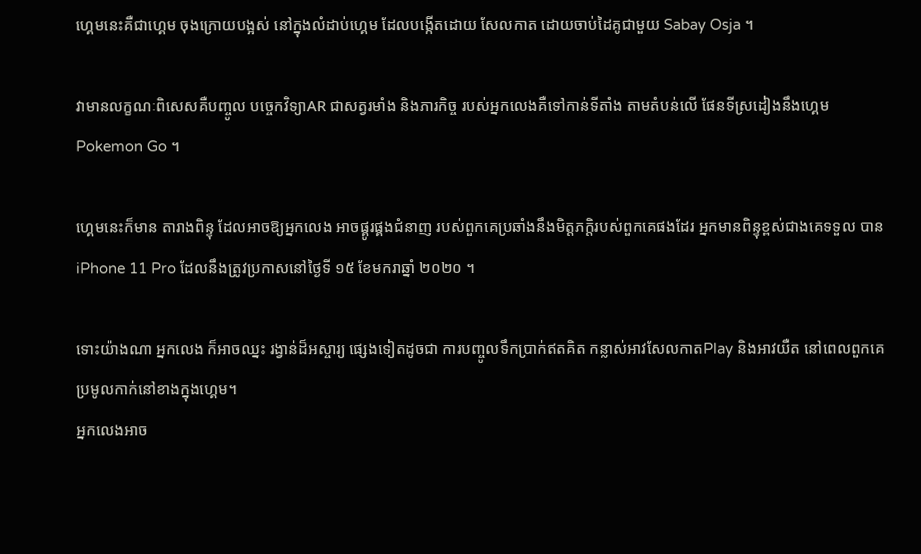ហ្គេមនេះគឺជាហ្គេម ចុងក្រោយបង្អស់ នៅក្នុងលំដាប់ហ្គេម ដែលបង្កើតដោយ សែលកាត ដោយចាប់ដៃគូជាមួយ Sabay Osja ។

វាមានលក្ខណៈពិសេសគឺបញ្ចូល បច្ចេកវិទ្យាAR ជាសត្វរមាំង និងភារកិច្ច របស់អ្នកលេងគឺទៅកាន់ទីតាំង តាមតំបន់លើ ផែនទីស្រដៀងនឹងហ្គេម Pokemon Go ។

ហ្គេមនេះក៏មាន តារាងពិន្ទុ ដែលអាចឱ្យអ្នកលេង អាចផ្គូរផ្គងជំនាញ របស់ពួកគេប្រឆាំងនឹងមិត្តភក្តិរបស់ពួកគេផងដែរ អ្នកមានពិន្ទុខ្ពស់ជាងគេទទួល បាន iPhone 11 Pro ដែលនឹងត្រូវប្រកាសនៅថ្ងៃទី ១៥ ខែមករាឆ្នាំ ២០២០ ។

ទោះយ៉ាងណា អ្នកលេង ក៏អាចឈ្នះ រង្វាន់ដ៏អស្ចារ្យ ផ្សេងទៀតដូចជា ការបញ្ចូលទឹកប្រាក់ឥតគិត កន្លាស់អាវសែលកាតPlay និងអាវយឺត នៅពេលពួកគេ ប្រមូលកាក់នៅខាងក្នុងហ្គេម។
អ្នកលេងអាច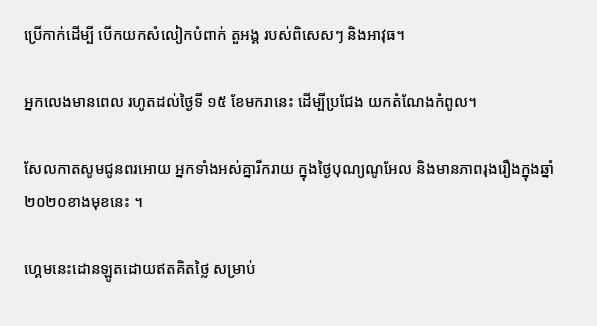ប្រើកាក់ដើម្បី បើកយកសំលៀកបំពាក់ តួអង្គ របស់ពិសេសៗ និងអាវុធ។

អ្នកលេងមានពេល រហូតដល់ថ្ងៃទី ១៥ ខែមករានេះ ដើម្បីប្រជែង យកតំណែងកំពូល។

សែលកាតសូមជូនពរអោយ អ្នកទាំងអស់គ្នារីករាយ ក្នុងថ្ងៃបុណ្យណូអែល និងមានភាពរុងរឿងក្នុងឆ្នាំ ២០២០ខាងមុខនេះ ។

ហ្គេមនេះដោនឡូតដោយឥតគិតថ្លៃ សម្រាប់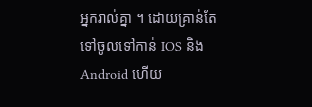អ្នករាល់គ្នា ។ ដោយគ្រាន់តែ ទៅចូលទៅកាន់ IOS និង Android ហើយ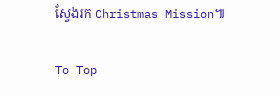ស្វែងរក Christmas Mission៕

To Top